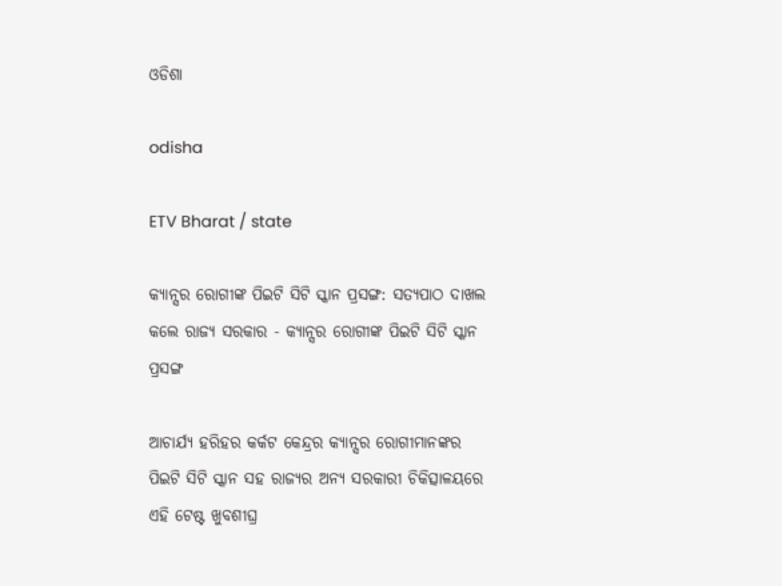ଓଡିଶା

odisha

ETV Bharat / state

କ୍ୟାନ୍ସର ରୋଗୀଙ୍କ ପିଇଟି ସିଟି ସ୍କାନ ପ୍ରସଙ୍ଗ: ସତ୍ୟପାଠ ଦାଖଲ କଲେ ରାଜ୍ୟ ସରକାର - କ୍ୟାନ୍ସର ରୋଗୀଙ୍କ ପିଇଟି ସିଟି ସ୍କାନ ପ୍ରସଙ୍ଗ

ଆଚାର୍ଯ୍ୟ ହରିହର କର୍କଟ କେନ୍ଦ୍ରର କ୍ୟାନ୍ସର ରୋଗୀମାନଙ୍କର ପିଇଟି ସିଟି ସ୍କାନ ସହ ରାଜ୍ୟର ଅନ୍ୟ ସରକାରୀ ଚିକିତ୍ସାଳୟରେ ଏହି ଟେଷ୍ଟ ଖୁବଶୀଘ୍ର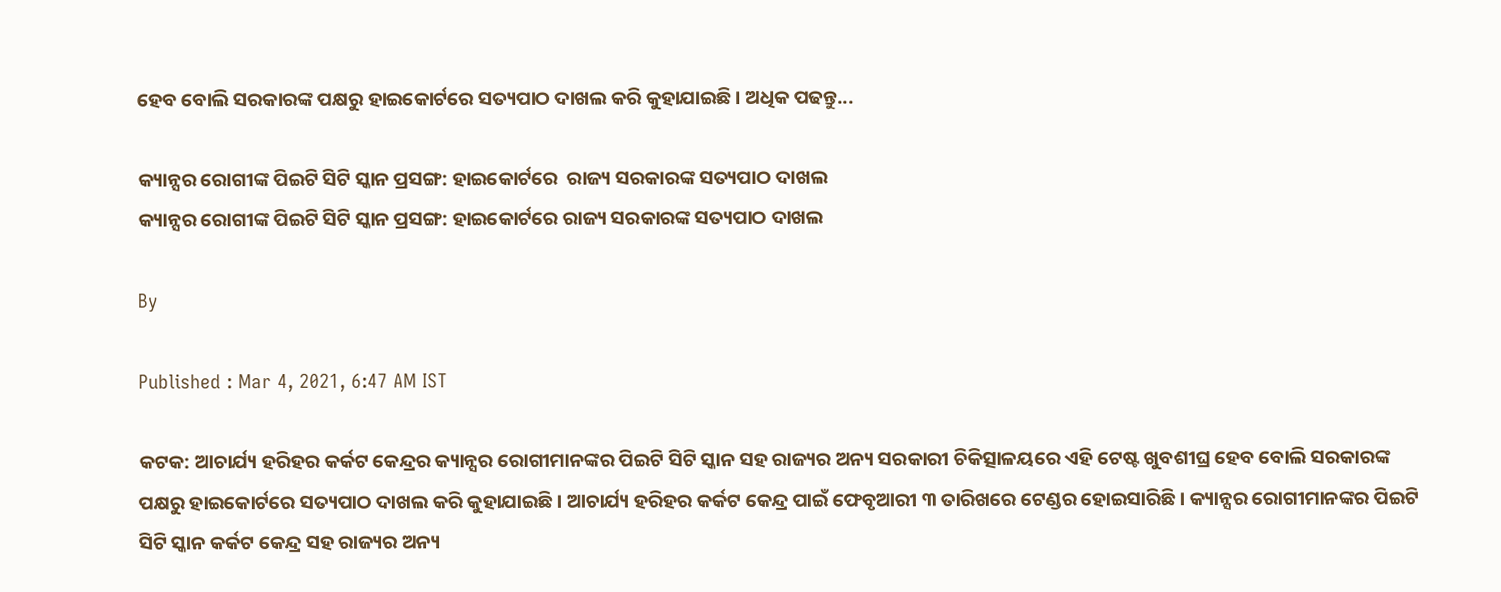ହେବ ବୋଲି ସରକାରଙ୍କ ପକ୍ଷରୁ ହାଇକୋର୍ଟରେ ସତ୍ୟପାଠ ଦାଖଲ କରି କୁହାଯାଇଛି । ଅଧିକ ପଢନ୍ତୁ...

କ୍ୟାନ୍ସର ରୋଗୀଙ୍କ ପିଇଟି ସିଟି ସ୍କାନ ପ୍ରସଙ୍ଗ: ହାଇକୋର୍ଟରେ  ରାଜ୍ୟ ସରକାରଙ୍କ ସତ୍ୟପାଠ ଦାଖଲ
କ୍ୟାନ୍ସର ରୋଗୀଙ୍କ ପିଇଟି ସିଟି ସ୍କାନ ପ୍ରସଙ୍ଗ: ହାଇକୋର୍ଟରେ ରାଜ୍ୟ ସରକାରଙ୍କ ସତ୍ୟପାଠ ଦାଖଲ

By

Published : Mar 4, 2021, 6:47 AM IST

କଟକ: ଆଚାର୍ଯ୍ୟ ହରିହର କର୍କଟ କେନ୍ଦ୍ରର କ୍ୟାନ୍ସର ରୋଗୀମାନଙ୍କର ପିଇଟି ସିଟି ସ୍କାନ ସହ ରାଜ୍ୟର ଅନ୍ୟ ସରକାରୀ ଚିକିତ୍ସାଳୟରେ ଏହି ଟେଷ୍ଟ ଖୁବଶୀଘ୍ର ହେବ ବୋଲି ସରକାରଙ୍କ ପକ୍ଷରୁ ହାଇକୋର୍ଟରେ ସତ୍ୟପାଠ ଦାଖଲ କରି କୁହାଯାଇଛି । ଆଚାର୍ଯ୍ୟ ହରିହର କର୍କଟ କେନ୍ଦ୍ର ପାଇଁ ଫେବୃଆରୀ ୩ ତାରିଖରେ ଟେଣ୍ଡର ହୋଇସାରିଛି । କ୍ୟାନ୍ସର ରୋଗୀମାନଙ୍କର ପିଇଟି ସିଟି ସ୍କାନ କର୍କଟ କେନ୍ଦ୍ର ସହ ରାଜ୍ୟର ଅନ୍ୟ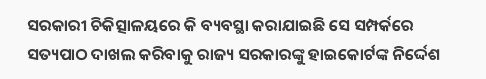ସରକାରୀ ଚିକିତ୍ସାଳୟରେ କି ବ୍ୟବସ୍ଥା କରାଯାଇଛି ସେ ସମ୍ପର୍କରେ ସତ୍ୟପାଠ ଦାଖଲ କରିବାକୁ ରାଜ୍ୟ ସରକାରଙ୍କୁ ହାଇକୋର୍ଟଙ୍କ ନିର୍ଦ୍ଦେଶ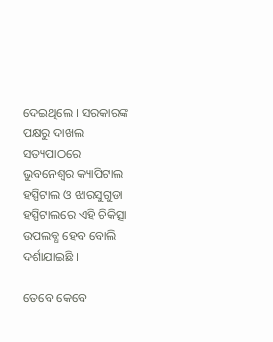ଦେଇଥିଲେ । ସରକାରଙ୍କ ପକ୍ଷରୁ ଦାଖଲ ସତ୍ୟପାଠରେ ଭୁବନେଶ୍ବର କ୍ୟାପିଟାଲ ହସ୍ପିଟାଲ ଓ ଝାରସୁଗୁଡା ହସ୍ପିଟାଲରେ ଏହି ଚିକିତ୍ସା ଉପଲବ୍ଧ ହେବ ବୋଲି ଦର୍ଶାଯାଇଛି ।

ତେବେ କେବେ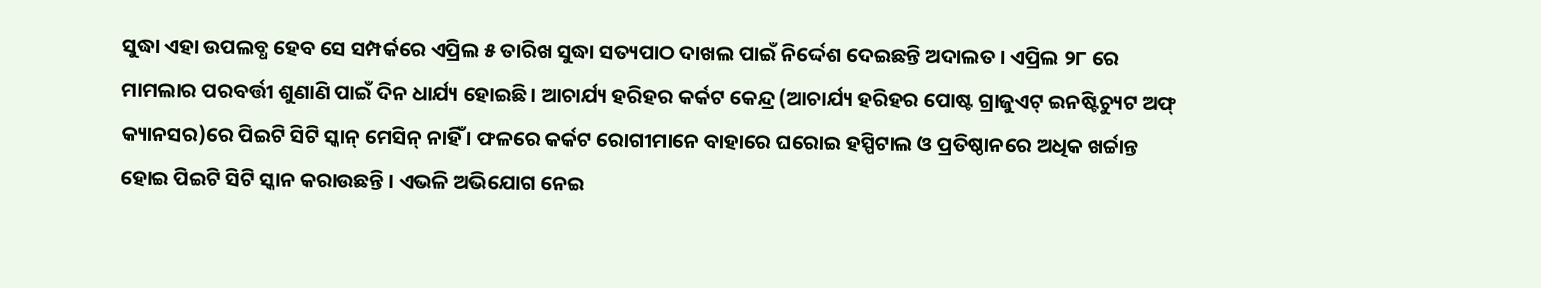ସୁଦ୍ଧା ଏହା ଉପଲବ୍ଧ ହେବ ସେ ସମ୍ପର୍କରେ ଏପ୍ରିଲ ୫ ତାରିଖ ସୁଦ୍ଧା ସତ୍ୟପାଠ ଦାଖଲ ପାଇଁ ନିର୍ଦ୍ଦେଶ ଦେଇଛନ୍ତି ଅଦାଲତ । ଏପ୍ରିଲ ୨୮ ରେ ମାମଲାର ପରବର୍ତ୍ତୀ ଶୁଣାଣି ପାଇଁ ଦିନ ଧାର୍ଯ୍ୟ ହୋଇଛି। ଆଚାର୍ଯ୍ୟ ହରିହର କର୍କଟ କେନ୍ଦ୍ର (ଆଚାର୍ଯ୍ୟ ହରିହର ପୋଷ୍ଟ ଗ୍ରାଜୁଏଟ୍ ଇନଷ୍ଟିଚ୍ୟୁଟ ଅଫ୍ କ୍ୟାନସର)ରେ ପିଇଟି ସିଟି ସ୍କାନ୍ ମେସିନ୍ ନାହିଁ । ଫଳରେ କର୍କଟ ରୋଗୀମାନେ ବାହାରେ ଘରୋଇ ହସ୍ପିଟାଲ ଓ ପ୍ରତିଷ୍ଠାନରେ ଅଧିକ ଖର୍ଚ୍ଚାନ୍ତ ହୋଇ ପିଇଟି ସିଟି ସ୍କାନ କରାଉଛନ୍ତି । ଏଭଳି ଅଭିଯୋଗ ନେଇ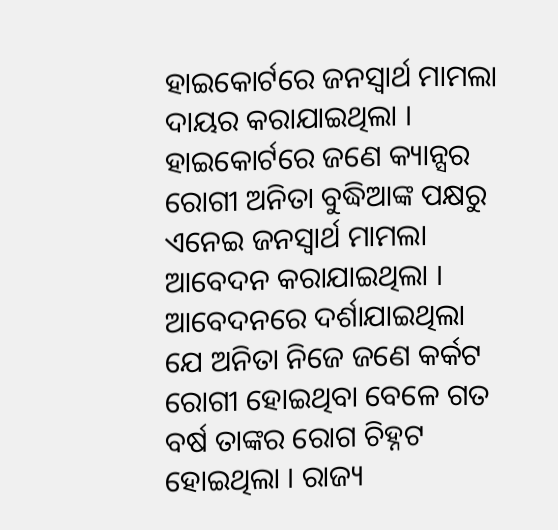ହାଇକୋର୍ଟରେ ଜନସ୍ବାର୍ଥ ମାମଲା ଦାୟର କରାଯାଇଥିଲା । ହାଇକୋର୍ଟରେ ଜଣେ କ୍ୟାନ୍ସର ରୋଗୀ ଅନିତା ବୁଦ୍ଧିଆଙ୍କ ପକ୍ଷରୁ ଏନେଇ ଜନସ୍ବାର୍ଥ ମାମଲା ଆବେଦନ କରାଯାଇଥିଲା । ଆବେଦନରେ ଦର୍ଶାଯାଇଥିଲା ଯେ ଅନିତା ନିଜେ ଜଣେ କର୍କଟ ରୋଗୀ ହୋଇଥିବା ବେଳେ ଗତ ବର୍ଷ ତାଙ୍କର ରୋଗ ଚିହ୍ନଟ ହୋଇଥିଲା । ‌ରାଜ୍ୟ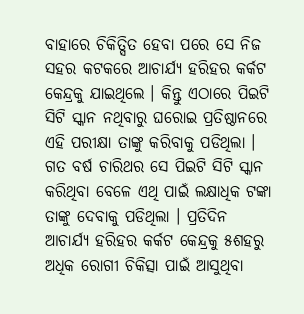ବାହାରେ ଚିକିତ୍ସିତ ହେବା ପରେ ସେ ନିଜ ସହର କଟକରେ ଆଚାର୍ଯ୍ୟ ହରିହର କର୍କଟ କେନ୍ଦ୍ରକୁ ଯାଇଥିଲେ । କିନ୍ତୁ ଏଠାରେ ପିଇଟି ସିଟି ସ୍କାନ ନଥିବାରୁ ଘରୋଇ ପ୍ରତିଷ୍ଠାନରେ ଏହି ପରୀକ୍ଷା ତାଙ୍କୁ କରିବାକୁ ପଡିଥିଲା । ଗତ ବର୍ଷ ଚାରିଥର ସେ ପିଇଟି ସିଟି ସ୍କାନ କରିଥିବା ବେଳେ ଏଥି ପାଇଁ ଲକ୍ଷାଧିକ ଟଙ୍କା ତାଙ୍କୁ ଦେବାକୁ ପଡିଥିଲା । ପ୍ରତିଦିନ ଆଚାର୍ଯ୍ୟ ହରିହର କର୍କଟ କେନ୍ଦ୍ରକୁ ୫ଶହରୁ ଅଧିକ ରୋଗୀ ଚିକିତ୍ସା ପାଇଁ ଆସୁଥିବା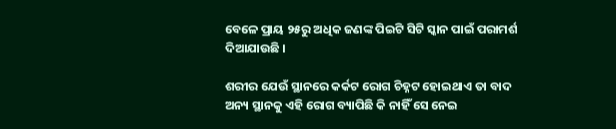ବେଳେ ପ୍ରାୟ ୨୫ରୁ ଅଧିକ ଜଣଙ୍କ ପିଇଟି ସିଟି ସ୍କାନ ପାଇଁ ପରାମର୍ଶ ଦିଆଯାଉଛି ।

ଶରୀର ଯେଉଁ ସ୍ଥାନରେ କର୍କଟ ରୋଗ ଚିହ୍ନଟ ହୋଇଥାଏ ତା ବାଦ ଅନ୍ୟ ସ୍ଥାନକୁ ଏହି ରୋଗ ବ୍ୟାପିଛି କି ନାହିଁ ସେ ନେଇ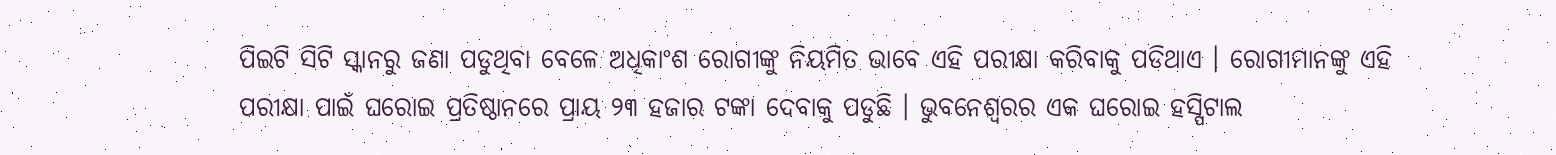ପିଇଟି ସିଟି ସ୍କାନରୁ ଜଣା ପଡୁଥିବା ବେଳେ ଅଧିକାଂଶ‌ ‌ରୋଗୀଙ୍କୁ ନିୟମିତ ଭାବେ ଏହି ପରୀକ୍ଷା କରିବାକୁ ପଡିଥାଏ । ରୋଗୀମାନଙ୍କୁ ଏହି ପରୀକ୍ଷା ପାଇଁ ଘରୋଇ ପ୍ରତିଷ୍ଠାନରେ ପ୍ରାୟ ୨୩ ହଜାର ଟଙ୍କା ଦେବାକୁ ପଡୁଛି । ଭୁବନେଶ୍ବରର ଏକ ଘରୋଇ ହସ୍ପିଟାଲ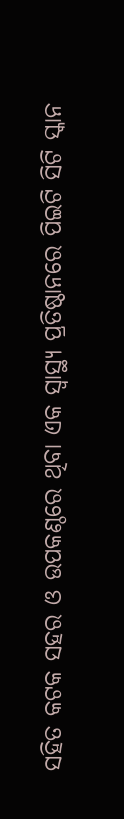ସହିତ କଟକ ସହର ଓ ଉପକଣ୍ଠରେ ଥିବା ଏକ ସ୍ବାସ୍ଥ୍ୟ ପ୍ରତିଷ୍ଠାନରେ ପିଇଟି ସିଟି ସ୍କାନ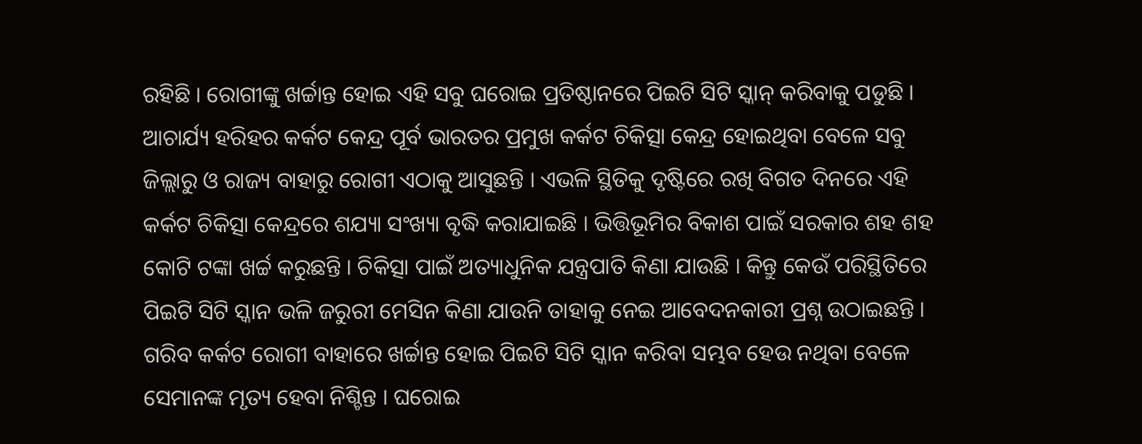ରହିଛି । ରୋଗୀଙ୍କୁ ଖର୍ଚ୍ଚାନ୍ତ ହୋଇ ଏହି ସବୁ ଘରୋଇ ପ୍ରତିଷ୍ଠାନରେ ପିଇଟି ସିଟି ସ୍କାନ୍ କରିବାକୁ ପଡୁଛି । ଆଚାର୍ଯ୍ୟ ହରିହର କର୍କଟ କେନ୍ଦ୍ର ପୂର୍ବ ଭାରତର ପ୍ରମୁଖ କର୍କଟ ଚିକିତ୍ସା କେନ୍ଦ୍ର ହୋଇଥିବା ବେଳେ ସବୁ ଜିଲ୍ଲାରୁ ଓ ରାଜ୍ୟ ବାହାରୁ ରୋଗୀ ଏଠାକୁ ଆସୁଛନ୍ତି । ଏଭଳି ସ୍ଥିତିକୁ ଦୃଷ୍ଟିରେ ରଖି ବିଗତ ଦିନରେ ଏହି କର୍କଟ ଚିକିତ୍ସା କେନ୍ଦ୍ରରେ ଶଯ୍ୟା ସଂଖ୍ୟା ବୃଦ୍ଧି କରାଯାଇଛି । ଭିତ୍ତିଭୂମିର ବିକାଶ ପାଇଁ ସରକାର ଶହ ଶହ କୋଟି ଟଙ୍କା ଖର୍ଚ୍ଚ କରୁଛନ୍ତି । ଚିକିତ୍ସା ପାଇଁ ଅତ୍ୟାଧୁନିକ ଯନ୍ତ୍ରପାତି କିଣା ଯାଉଛି । କିନ୍ତୁ କେଉଁ ପରିସ୍ଥିତିରେ ପିଇଟି ସିଟି ସ୍କାନ ଭଳି ଜରୁରୀ ମେସିନ କିଣା ଯାଉନି ତାହାକୁ ନେଇ ଆବେଦନକାରୀ ପ୍ରଶ୍ନ ଉଠାଇଛନ୍ତି । ଗରିବ କର୍କଟ ରୋଗୀ ବାହାରେ ଖର୍ଚ୍ଚାନ୍ତ ହୋଇ ପିଇଟି ସିଟି ସ୍କାନ କରିବା ସମ୍ଭବ ହେଉ ନଥିବା ବେଳେ ସେମାନଙ୍କ ମୃତ୍ୟ ହେବା ନିଶ୍ଚିନ୍ତ । ଘରୋଇ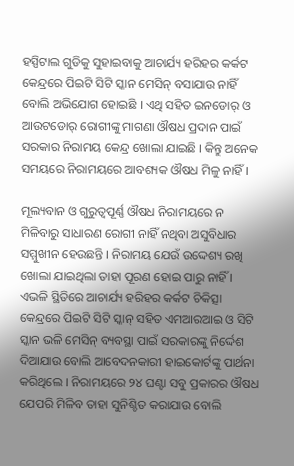ହସ୍ପିଟାଲ ଗୁଡିକୁ ସୁହାଇବାକୁ ଆଚାର୍ଯ୍ୟ ହରିହର କର୍କଟ କେନ୍ଦ୍ରରେ ପିଇଟି ସିଟି ସ୍କାନ ମେସିନ୍ ବସାଯାଉ ନାହିଁ ବୋଲି ଅଭିଯୋଗ ହୋଇଛି । ଏଥି ସହିତ ଇନଡୋର୍ ଓ ଆଉଟଡୋର୍ ରୋଗୀଙ୍କୁ ମାଗଣା ଔଷଧ ପ୍ରଦାନ ପାଇଁ ସରକାର ନିରାମୟ କେନ୍ଦ୍ର ଖୋଲା ଯାଇଛି । କିନ୍ତୁ ଅନେକ ସମୟରେ ନିରାମୟରେ ଆବଶ୍ୟକ ଔଷଧ ମିଳୁ ନାହିଁ ।

ମୂଲ୍ୟବାନ ଓ ଗୁରୁତ୍ବପୂର୍ଣ୍ଣ ଔଷଧ ନିରାମୟରେ ନ ମିଳିବାରୁ ସାଧାରଣ ରୋଗୀ ନାହିଁ ନଥିବା ଅସୁବିଧାର ସମ୍ମୁଖୀନ ହେଉଛନ୍ତି । ନିରାମୟ ଯେଉଁ ଉଦ୍ଦେଶ୍ୟ ରଖି ଖୋଲା ଯାଇଥିଲା ତାହା ପୂରଣ ହୋଇ ପାରୁ ନାହିଁ । ଏଭଳି ସ୍ଥିତିରେ ଆଚାର୍ଯ୍ୟ ହରିହର କର୍କଟ ଚିକିତ୍ସା କେନ୍ଦ୍ରରେ ପିଇଟି ସିଟି ସ୍କାନ୍ ସହିତ ଏମଆରଆଇ ଓ ସିଟି ସ୍କାନ ଭଳି ମେସିନ୍ ବ୍ୟବସ୍ଥା ପାଇଁ ସରକାରଙ୍କୁ ନିର୍ଦ୍ଦେଶ ଦିଆଯାଉ ବୋଲି ଆବେଦନକାରୀ ହାଇକୋର୍ଟଙ୍କୁ ପାର୍ଥନା କରିଥିଲେ । ନିରାମୟରେ ୨୪ ଘଣ୍ଟା ସବୁ ପ୍ରକାରର ଔଷଧ ଯେପରି ମିଳିବ ତାହା ସୁନିଶ୍ଚିତ କରାଯାଉ ବୋଲି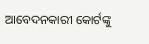ଆବେଦନକାରୀ କୋର୍ଟଙ୍କୁ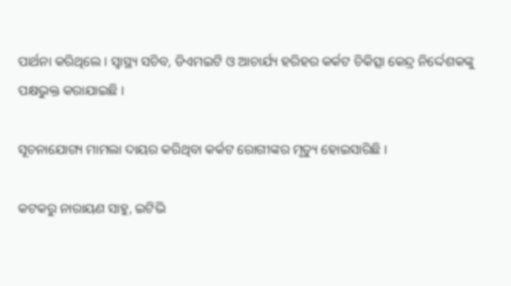ପାର୍ଥନା କରିଥିଲେ। ସ୍ବାସ୍ଥ୍ୟ ସଚିବ, ଡିଏମଇଟି ଓ ଆଚାର୍ଯ୍ୟ ହରିହର କର୍କଟ ଚିକିତ୍ସା କେନ୍ଦ୍ର ନିର୍ଦ୍ଦେଶକଙ୍କୁ ପକ୍ଷଭୁକ୍ତ କରାଯାଇଛି ।

ସୂଚନାଯୋଗ୍ୟ ମାମଲା ଦାୟର କରିଥିବା କର୍କଟ ରୋଗୀଙ୍କର ମୃତ୍ୟୁ ହୋଇସାରିଛି ।

କଟକରୁ ନାରାୟଣ ସାହୁ, ଇଟିଭି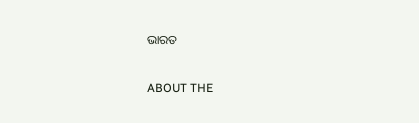ଭାରତ

ABOUT THE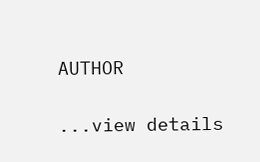AUTHOR

...view details